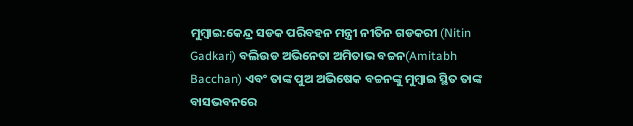ମୁମ୍ବାଇ:କେନ୍ଦ୍ର ସଡକ ପରିବହନ ମନ୍ତ୍ରୀ ନୀତିନ ଗଡକରୀ (Nitin Gadkari) ବଲିଉଡ ଅଭିନେତା ଅମିତାଭ ବଚ୍ଚନ(Amitabh Bacchan) ଏବଂ ତାଙ୍କ ପୁଅ ଅଭିଷେକ ବଚ୍ଚନଙ୍କୁ ମୁମ୍ବାଇ ସ୍ଥିତ ତାଙ୍କ ବାସଭବନରେ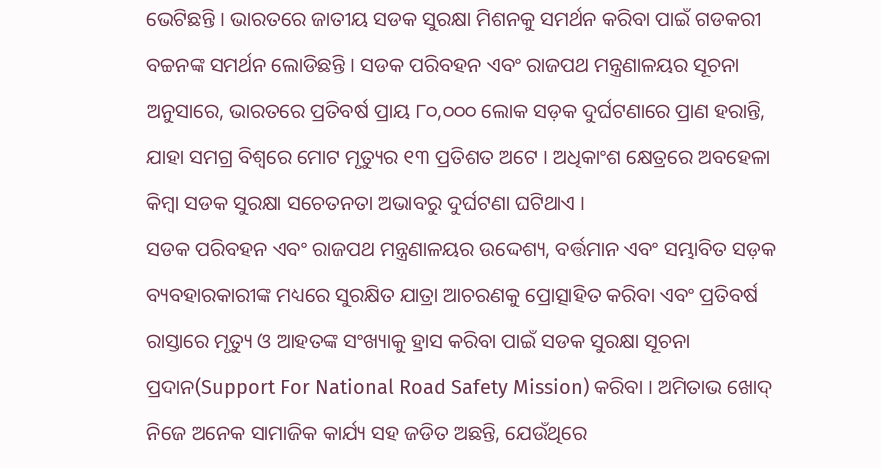ଭେଟିଛନ୍ତି । ଭାରତରେ ଜାତୀୟ ସଡକ ସୁରକ୍ଷା ମିଶନକୁ ସମର୍ଥନ କରିବା ପାଇଁ ଗଡକରୀ ବଚ୍ଚନଙ୍କ ସମର୍ଥନ ଲୋଡିଛନ୍ତି । ସଡକ ପରିବହନ ଏବଂ ରାଜପଥ ମନ୍ତ୍ରଣାଳୟର ସୂଚନା ଅନୁସାରେ, ଭାରତରେ ପ୍ରତିବର୍ଷ ପ୍ରାୟ ୮୦,୦୦୦ ଲୋକ ସଡ଼କ ଦୁର୍ଘଟଣାରେ ପ୍ରାଣ ହରାନ୍ତି, ଯାହା ସମଗ୍ର ବିଶ୍ୱରେ ମୋଟ ମୃତ୍ୟୁର ୧୩ ପ୍ରତିଶତ ଅଟେ । ଅଧିକାଂଶ କ୍ଷେତ୍ରରେ ଅବହେଳା କିମ୍ବା ସଡକ ସୁରକ୍ଷା ସଚେତନତା ଅଭାବରୁ ଦୁର୍ଘଟଣା ଘଟିଥାଏ ।
ସଡକ ପରିବହନ ଏବଂ ରାଜପଥ ମନ୍ତ୍ରଣାଳୟର ଉଦ୍ଦେଶ୍ୟ, ବର୍ତ୍ତମାନ ଏବଂ ସମ୍ଭାବିତ ସଡ଼କ ବ୍ୟବହାରକାରୀଙ୍କ ମଧ୍ୟରେ ସୁରକ୍ଷିତ ଯାତ୍ରା ଆଚରଣକୁ ପ୍ରୋତ୍ସାହିତ କରିବା ଏବଂ ପ୍ରତିବର୍ଷ ରାସ୍ତାରେ ମୃତ୍ୟୁ ଓ ଆହତଙ୍କ ସଂଖ୍ୟାକୁ ହ୍ରାସ କରିବା ପାଇଁ ସଡକ ସୁରକ୍ଷା ସୂଚନା ପ୍ରଦାନ(Support For National Road Safety Mission) କରିବା । ଅମିତାଭ ଖୋଦ୍ ନିଜେ ଅନେକ ସାମାଜିକ କାର୍ଯ୍ୟ ସହ ଜଡିତ ଅଛନ୍ତି, ଯେଉଁଥିରେ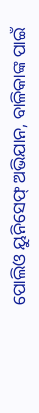ପୋଲିଓ ୟୁନିସେଫ୍ ଅଭିଯାନ, ବାଳିକାଙ୍କ ପାଇଁ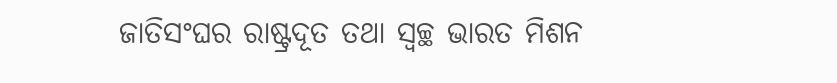ଜାତିସଂଘର ରାଷ୍ଟ୍ରଦୂତ ତଥା ସ୍ବଚ୍ଛ ଭାରତ ମିଶନ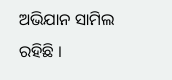ଅଭିଯାନ ସାମିଲ ରହିଛି ।